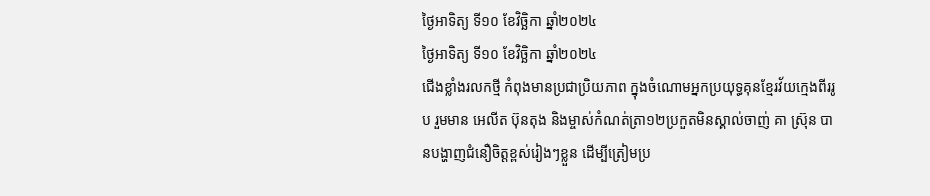ថ្ងៃអាទិត្យ ទី១០ ខែវិច្ឆិកា ឆ្នាំ២០២៤
ថ្ងៃអាទិត្យ ទី១០ ខែវិច្ឆិកា ឆ្នាំ២០២៤
ជើងខ្លាំងរលកថ្មី កំពុងមានប្រជាប្រិយភាព ក្នុងចំណោមអ្នកប្រយុទ្ធគុនខ្មែរវ័យក្មេងពីររូប រួមមាន អេលីត ប៊ុនតុង និងម្ចាស់កំណត់ត្រា១២ប្រកួតមិនស្គាល់ចាញ់ គា ស៊្រុន បានបង្ហាញជំនឿចិត្តខ្ពស់រៀងៗខ្លួន ដើម្បីត្រៀមប្រ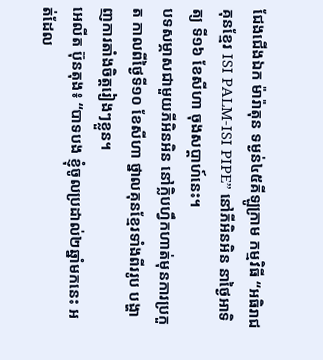ជែងជើងឯក ម៉ារ៉ាតុន ទម្ងន់៤៥គីឡូក្រាម កម្មវិធី “អធិរាជគុនខ្មែរ ISI PALM-ISI PIPE” នៅភីអិនអិន នាថ្ងៃអាទិត្យ ទី១៦ ខែសីហា ចុងសប្ដាហ៍នេះ។
បទសម្ភាសជាមួយភីអិនអិន នៅក្លិបហ្វឹកហាត់មុនការប្រកួត កាលពីថ្ងៃទី១០ ខែសីហា ថ្នាលគុនខ្មែរទាំងពីររូប បង្ហាញការតាំងចិត្តរៀងៗខ្លួន។
អេលីត ប៊ុនតុង៖ “បាទបង ខ្ញុំចូលប្រដាល់២ឆ្នាំមកនេះ អត់ដែល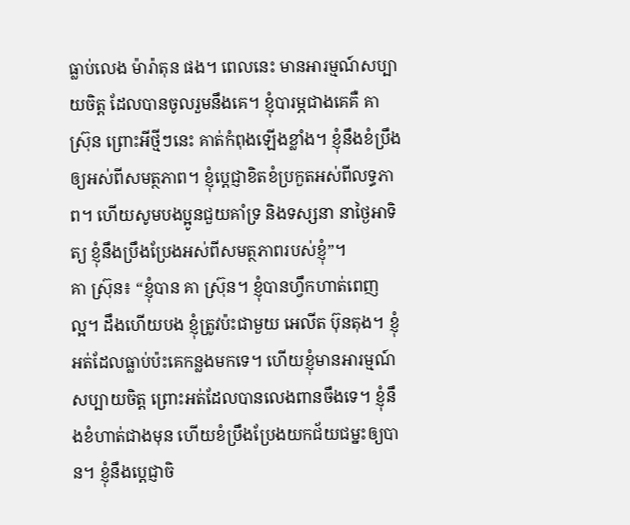ធ្លាប់លេង ម៉ារ៉ាតុន ផង។ ពេលនេះ មានអារម្មណ៍សប្បាយចិត្ត ដែលបានចូលរួមនឹងគេ។ ខ្ញុំបារម្ភជាងគេគឺ គា ស្រ៊ុន ព្រោះអីថ្មីៗនេះ គាត់កំពុងឡើងខ្លាំង។ ខ្ញុំនឹងខំប្រឹងឲ្យអស់ពីសមត្ថភាព។ ខ្ញុំប្ដេជ្ញាខិតខំប្រកួតអស់ពីលទ្ធភាព។ ហើយសូមបងប្អូនជួយគាំទ្រ និងទស្សនា នាថ្ងៃអាទិត្យ ខ្ញុំនឹងប្រឹងប្រែងអស់ពីសមត្ថភាពរបស់ខ្ញុំ”។
គា ស្រ៊ុន៖ “ខ្ញុំបាន គា ស្រ៊ុន។ ខ្ញុំបានហ្វឹកហាត់ពេញល្អ។ ដឹងហើយបង ខ្ញុំត្រូវប៉ះជាមួយ អេលីត ប៊ុនតុង។ ខ្ញុំអត់ដែលធ្លាប់ប៉ះគេកន្លងមកទេ។ ហើយខ្ញុំមានអារម្មណ៍សប្បាយចិត្ត ព្រោះអត់ដែលបានលេងពានចឹងទេ។ ខ្ញុំនឹងខំហាត់ជាងមុន ហើយខំប្រឹងប្រែងយកជ័យជម្នះឲ្យបាន។ ខ្ញុំនឹងប្ដេជ្ញាចិ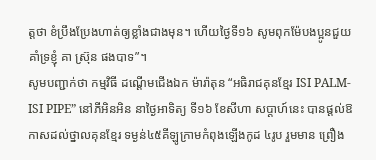ត្តថា ខំប្រឹងប្រែងហាត់ឲ្យខ្លាំងជាងមុន។ ហើយថ្ងៃទី១៦ សូមពុកម៉ែបងប្អូនជួយគាំទ្រខ្ញុំ គា ស្រ៊ុន ផងបាទ”។
សូមបញ្ជាក់ថា កម្មវិធី ដណ្ដើមជើងឯក ម៉ារ៉ាតុន “អធិរាជគុនខ្មែរ ISI PALM-ISI PIPE” នៅភីអិនអិន នាថ្ងៃអាទិត្យ ទី១៦ ខែសីហា សប្ដាហ៍នេះ បានផ្ដល់ឱកាសដល់ថ្នាលគុនខ្មែរ ទម្ងន់៤៥គីឡូក្រាមកំពុងឡើងកូដ ៤រូប រួមមាន ព្រឿង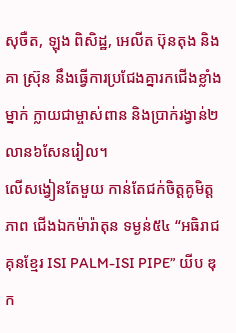សុចឺត, ឡុង ពិសិដ្ឋ, អេលីត ប៊ុនតុង និង គា ស៊្រុន នឹងធ្វើការប្រជែងគ្នារកជើងខ្លាំងម្នាក់ ក្លាយជាម្ចាស់ពាន និងប្រាក់រង្វាន់២លាន៦សែនរៀល។
លើសង្វៀនតែមួយ កាន់តែជក់ចិត្តគូមិត្តភាព ជើងឯកម៉ារ៉ាតុន ទម្ងន់៥៤ “អធិរាជគុនខ្មែរ ISI PALM-ISI PIPE” យីប ឌុក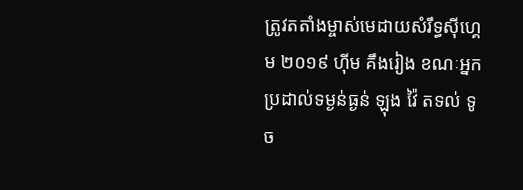ត្រូវតតាំងម្ចាស់មេដាយសំរឹទ្ធស៊ីហ្គេម ២០១៩ ហ៊ីម គឹងរៀង ខណៈអ្នកប្រដាល់ទម្ងន់ធ្ងន់ ឡុង វ៉ៃ តទល់ ទូច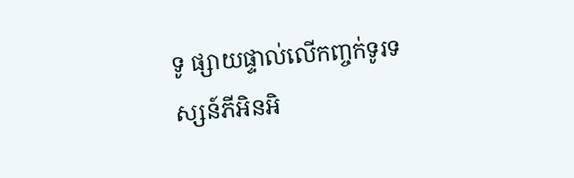ទូ ផ្សាយផ្ទាល់លើកញ្ចក់ទូរទស្សន៍ភីអិនអិ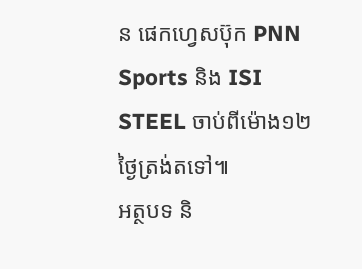ន ផេកហ្វេសប៊ុក PNN Sports និង ISI STEEL ចាប់ពីម៉ោង១២ថ្ងៃត្រង់តទៅ៕
អត្ថបទ និ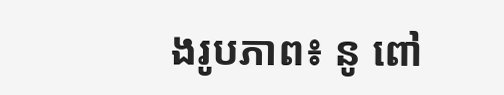ងរូបភាព៖ នូ ពៅ